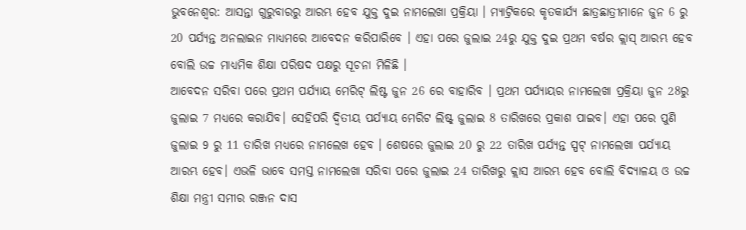ଭୁବନେଶ୍ବର: ଆସନ୍ତା ଗୁରୁବାରରୁ ଆରମ୍ଭ ହେବ ଯୁକ୍ତ ଦୁଇ ନାମଲେଖା ପ୍ରକ୍ରିୟା । ମ୍ୟାଟ୍ରିକରେ କୃତକାର୍ଯ୍ୟ ଛାତ୍ରଛାତ୍ରୀମାନେ ଜୁନ 6 ରୁ 20 ପର୍ଯ୍ୟନ୍ତ ଅନଲାଇନ ମାଧ୍ୟମରେ ଆବେଦନ କରିପାରିବେ । ଏହା ପରେ ଜୁଲାଇ 24ରୁ ଯୁକ୍ତ ଦୁଇ ପ୍ରଥମ ବର୍ଷର କ୍ଲାସ୍ ଆରମ୍ଭ ହେବ ବୋଲି ଉଚ୍ଚ ମାଧ୍ୟମିକ ଶିକ୍ଷା ପରିଷଦ ପକ୍ଷରୁ ସୂଚନା ମିଳିଛି ।
ଆବେଦନ ସରିବା ପରେ ପ୍ରଥମ ପର୍ଯ୍ୟାୟ ମେରିଟ୍ ଲିଷ୍ଟ ଜୁନ 26 ରେ ବାହାରିବ । ପ୍ରଥମ ପର୍ଯ୍ୟାୟର ନାମଲେଖା ପ୍ରକ୍ରିୟା ଜୁନ 28ରୁ ଜୁଲାଇ 7 ମଧ୍ୟରେ କରାଯିବ। ସେହିପରି ଦ୍ଵିତୀୟ ପର୍ଯ୍ୟାୟ ମେରିଟ ଲିଷ୍ଟ୍ ଜୁଲାଇ 8 ତାରିଖରେ ପ୍ରକାଶ ପାଇବ। ଏହା ପରେ ପୁଣି ଜୁଲାଇ 9 ରୁ 11 ତାରିଖ ମଧ୍ୟରେ ନାମଲେଖ ହେବ । ଶେଷରେ ଜୁଲାଇ 20 ରୁ 22 ତାରିଖ ପର୍ଯ୍ୟନ୍ତ ସ୍ପଟ୍ ନାମଲେଖା ପର୍ଯ୍ୟାୟ ଆରମ୍ଭ ହେବ। ଏଭଳି ଭାବେ ସମସ୍ତ ନାମଲେଖା ସରିବା ପରେ ଜୁଲାଇ 24 ତାରିଖରୁ କ୍ଲାସ ଆରମ୍ଭ ହେବ ବୋଲି ବିଦ୍ୟାଳୟ ଓ ଉଚ୍ଚ ଶିକ୍ଷା ମନ୍ତ୍ରୀ ସମୀର ରଞ୍ଜନ ଦାସ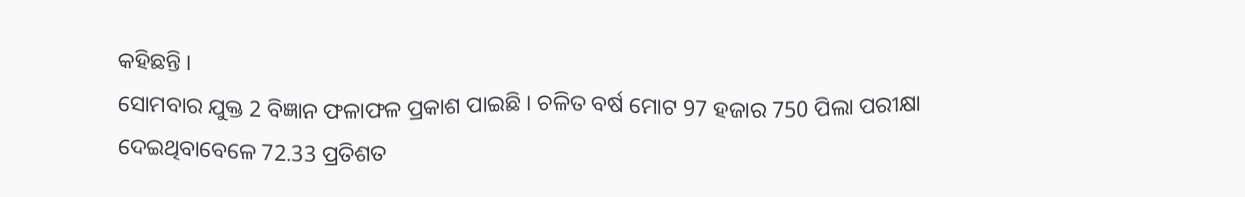କହିଛନ୍ତି ।
ସୋମବାର ଯୁକ୍ତ 2 ବିଜ୍ଞାନ ଫଳାଫଳ ପ୍ରକାଶ ପାଇଛି । ଚଳିତ ବର୍ଷ ମୋଟ 97 ହଜାର 750 ପିଲା ପରୀକ୍ଷା ଦେଇଥିବାବେଳେ 72.33 ପ୍ରତିଶତ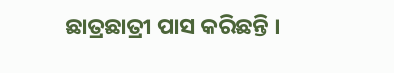ଛାତ୍ରଛାତ୍ରୀ ପାସ କରିଛନ୍ତି ।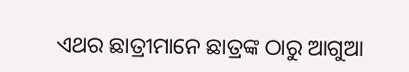ଏଥର ଛାତ୍ରୀମାନେ ଛାତ୍ରଙ୍କ ଠାରୁ ଆଗୁଆ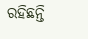ରହିଛନ୍ତି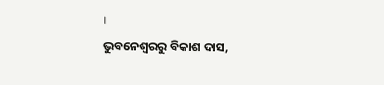।
ଭୁବନେଶ୍ବରରୁ ବିକାଶ ଦାସ,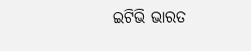ଇଟିଭି ଭାରତ